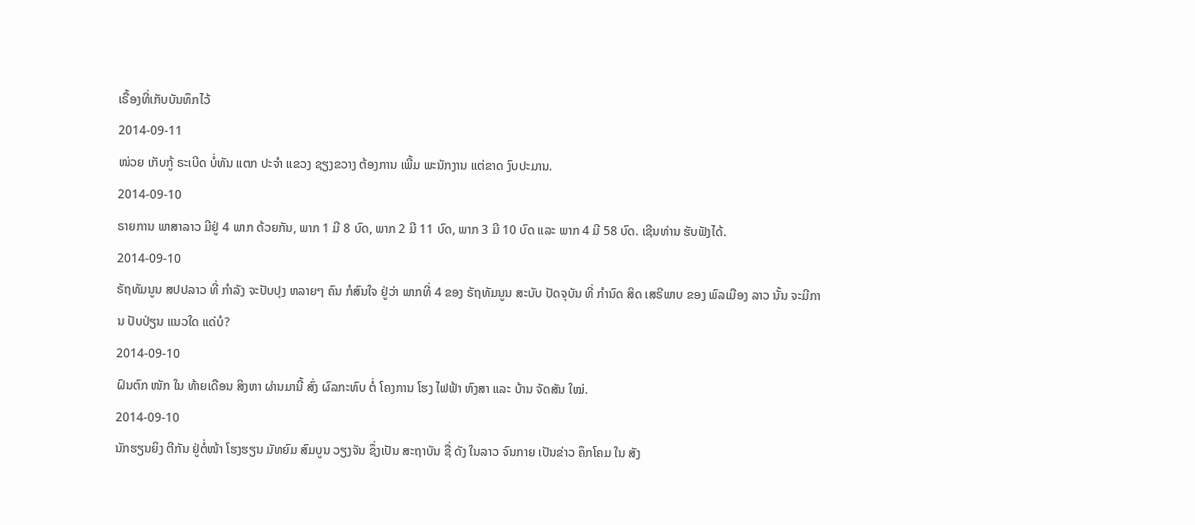ເຣື້ອງທີ່ເກັບບັນທຶກໄວ້
2014-09-11
ໜ່ວຍ ເກັບກູ້ ຣະເບີດ ບໍ່ທັນ ແຕກ ປະຈໍາ ແຂວງ ຊຽງຂວາງ ຕ້ອງການ ເພີ້ມ ພະນັກງານ ແຕ່ຂາດ ງົບປະມານ.
2014-09-10
ຣາຍການ ພາສາລາວ ມີຢູ່ 4 ພາກ ດ້ວຍກັນ, ພາກ 1 ມີ 8 ບົດ, ພາກ 2 ມີ 11 ບົດ, ພາກ 3 ມີ 10 ບົດ ແລະ ພາກ 4 ມີ 58 ບົດ. ເຊີນທ່ານ ຮັບຟັງໄດ້.
2014-09-10
ຣັຖທັມນູນ ສປປລາວ ທີ່ ກຳລັງ ຈະປັບປຸງ ຫລາຍໆ ຄົນ ກໍສົນໃຈ ຢູ່ວ່າ ພາກທີ່ 4 ຂອງ ຣັຖທັມນູນ ສະບັບ ປັດຈຸບັນ ທີ່ ກຳນົດ ສິດ ເສຣີພາບ ຂອງ ພົລເມືອງ ລາວ ນັ້ນ ຈະມີການ ປັບປ່ຽນ ແນວໃດ ແດ່ບໍ?
2014-09-10
ຝົນຕົກ ໜັກ ໃນ ທ້າຍເດືອນ ສິງຫາ ຜ່ານມານີ້ ສົ່ງ ຜົລກະທົບ ຕໍ່ ໂຄງການ ໂຮງ ໄຟຟ້າ ຫົງສາ ແລະ ບ້ານ ຈັດສັນ ໃໝ່.
2014-09-10
ນັກຮຽນຍິງ ຕີກັນ ຢູ່ຕໍ່ໜ້າ ໂຮງຮຽນ ມັທຍົມ ສົມບູນ ວຽງຈັນ ຊຶ່ງເປັນ ສະຖາບັນ ຊື່ ດັງ ໃນລາວ ຈົນກາຍ ເປັນຂ່າວ ຄຶກໂຄມ ໃນ ສັງ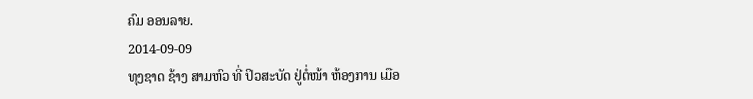ຄົມ ອອນລາຍ.
2014-09-09
ທຸງຊາດ ຊ້າງ ສາມຫົວ ທີ່ ປິວສະບັດ ຢູ່ຕໍ່ໜ້າ ຫ້ອງການ ເມືອ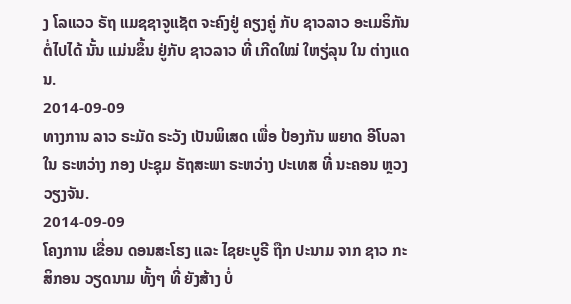ງ ໂລແວວ ຣັຖ ແມຊຊາຈູແຊັຕ ຈະຄົງຢູ່ ຄຽງຄູ່ ກັບ ຊາວລາວ ອະເມຣິກັນ ຕໍ່ໄປໄດ້ ນັ້ນ ແມ່ນຂຶ້ນ ຢູ່ກັບ ຊາວລາວ ທີ່ ເກີດໃໝ່ ໃຫຽ່ລຸນ ໃນ ຕ່າງແດນ.
2014-09-09
ທາງການ ລາວ ຣະມັດ ຣະວັງ ເປັນພິເສດ ເພື່ອ ປ້ອງກັນ ພຍາດ ອີໂບລາ ໃນ ຣະຫວ່າງ ກອງ ປະຊຸມ ຣັຖສະພາ ຣະຫວ່າງ ປະເທສ ທີ່ ນະຄອນ ຫຼວງ ວຽງຈັນ.
2014-09-09
ໂຄງການ ເຂື່ອນ ດອນສະໂຮງ ແລະ ໄຊຍະບູຣີ ຖືກ ປະນາມ ຈາກ ຊາວ ກະສິກອນ ວຽດນາມ ທັ້ງໆ ທີ່ ຍັງສ້າງ ບໍ່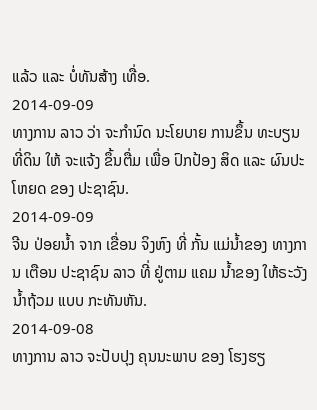ແລ້ວ ແລະ ບໍ່ທັນສ້າງ ເທື່ອ.
2014-09-09
ທາງການ ລາວ ວ່າ ຈະກຳນົດ ນະໂຍບາຍ ການຂຶ້ນ ທະບຽນ ທີ່ດິນ ໃຫ້ ຈະແຈ້ງ ຂຶ້ນຕື່ມ ເພື່ອ ປົກປ້ອງ ສິດ ແລະ ຜົນປະໂຫຍດ ຂອງ ປະຊາຊົນ.
2014-09-09
ຈີນ ປ່ອຍນໍ້າ ຈາກ ເຂື່ອນ ຈິງຫົງ ທີ່ ກັ້ນ ແມ່ນໍ້າຂອງ ທາງການ ເຕືອນ ປະຊາຊົນ ລາວ ທີ່ ຢູ່ຕາມ ແຄມ ນໍ້າຂອງ ໃຫ້ຣະວັງ ນໍ້າຖ້ວມ ແບບ ກະທັນຫັນ.
2014-09-08
ທາງການ ລາວ ຈະປັບປຸງ ຄຸນນະພາບ ຂອງ ໂຮງຮຽ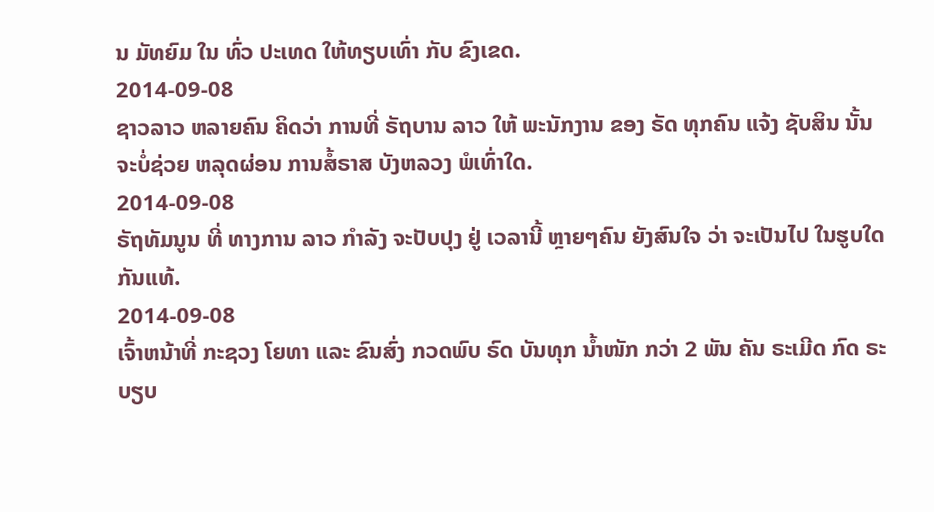ນ ມັທຍົມ ໃນ ທົ່ວ ປະເທດ ໃຫ້ທຽບເທົ່າ ກັບ ຂົງເຂດ.
2014-09-08
ຊາວລາວ ຫລາຍຄົນ ຄິດວ່າ ການທີ່ ຣັຖບານ ລາວ ໃຫ້ ພະນັກງານ ຂອງ ຣັດ ທຸກຄົນ ແຈ້ງ ຊັບສິນ ນັ້ນ ຈະບໍ່ຊ່ວຍ ຫລຸດຜ່ອນ ການສໍ້ຣາສ ບັງຫລວງ ພໍເທົ່າໃດ.
2014-09-08
ຣັຖທັມນູນ ທີ່ ທາງການ ລາວ ກໍາລັງ ຈະປັບປຸງ ຢູ່ ເວລານີ້ ຫຼາຍໆຄົນ ຍັງສົນໃຈ ວ່າ ຈະເປັນໄປ ໃນຮູບໃດ ກັນແທ້.
2014-09-08
ເຈົ້າຫນ້າທີ່ ກະຊວງ ໂຍທາ ແລະ ຂົນສົ່ງ ກວດພົບ ຣົດ ບັນທຸກ ນ້ຳໜັກ ກວ່າ 2 ພັນ ຄັນ ຣະເມີດ ກົດ ຣະບຽບ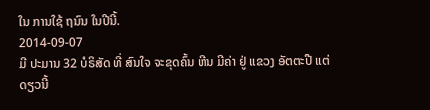ໃນ ການໃຊ້ ຖນົນ ໃນປີນີ້.
2014-09-07
ມີ ປະມານ 32 ບໍຣິສັດ ທີ່ ສົນໃຈ ຈະຂຸດຄົ້ນ ຫີນ ມີຄ່າ ຢູ່ ແຂວງ ອັຕຕະປື ແຕ່ ດຽວນີ້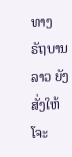ທາງ ຣັຖບານ ລາວ ຍັງ ສັ່ງໃຫ້ໂຈະ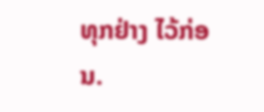ທຸກຢ່າງ ໄວ້ກ່ອນ.